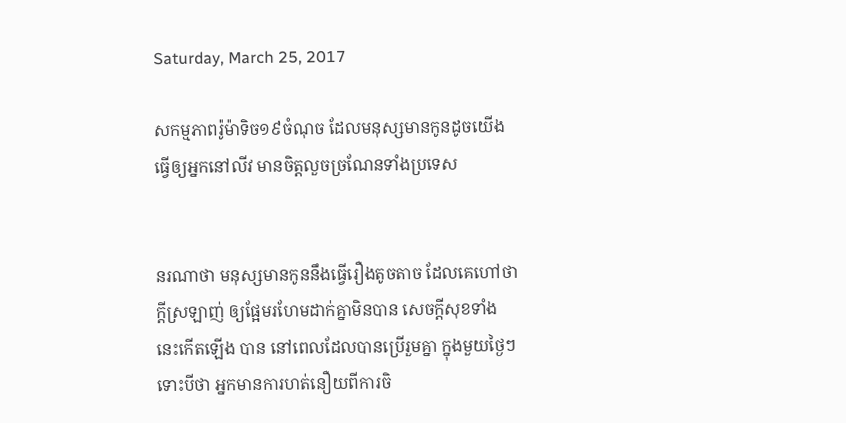Saturday, March 25, 2017

សកម្មភាពរ៉ូម៉ាទិច១៩ចំណុច ដែលមនុស្សមានកូនដូចយើង ធ្វើឲ្យអ្នកនៅលីវ មានចិត្តលួចច្រណែនទាំងប្រទេស


នរណាថា មនុស្សមានកូននឹងធ្វើរឿងតូចតាច ដែលគេហៅថា ក្តីស្រឡាញ់ ឲ្យផ្អែមរហែមដាក់គ្នាមិនបាន សេចក្ដីសុខទាំងនេះកើតឡើង បាន នៅពេលដែលបានប្រើរួមគ្នា ក្នុងមួយថ្ងៃៗ ទោះបីថា អ្នកមានការហត់នឿយពីការចិ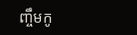ញ្ចឹមកូ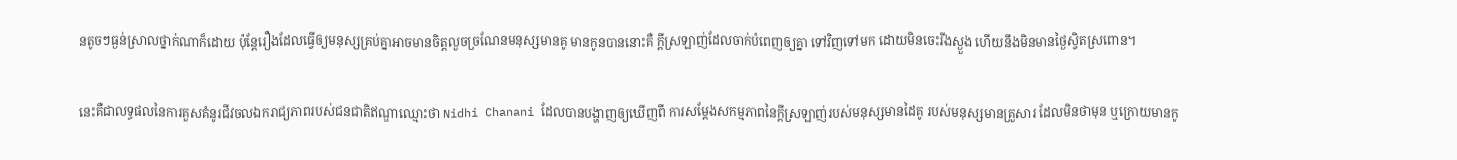នតូចៗធ្ងន់ស្រាលថ្នាក់ណាក៏ដោយ ប៉ុន្តែរឿងដែលធ្វើឲ្យមនុស្សគ្រប់គ្នាអាចមានចិត្តលួចច្រណែនមនុស្សមានគូ មានកូនបាននោះគឺ ក្ដីស្រឡាញ់ដែលចាក់បំពេញឲ្យគ្នា ទៅវិញទៅមក ដោយមិនចេះរីងស្ងួង ហើយនឹងមិនមានថ្ងៃស្វិតស្រពោន។

នេះគឺជាលទ្ធផលនៃការគួសគំនូរជីវចលឯករាជ្យភាពរបស់ជនជាតិឥណ្ឌាឈ្មោះថា Nidhi Chanani ដែលបានបង្ហាញឲ្យឃើញពី ការសម្ដែងសកម្មភាពនៃក្ដីស្រឡាញ់របស់មនុស្សមានដៃគូ របស់មនុស្សមានគ្រួសារ ដែលមិនថាមុន ឬក្រោយមានកូ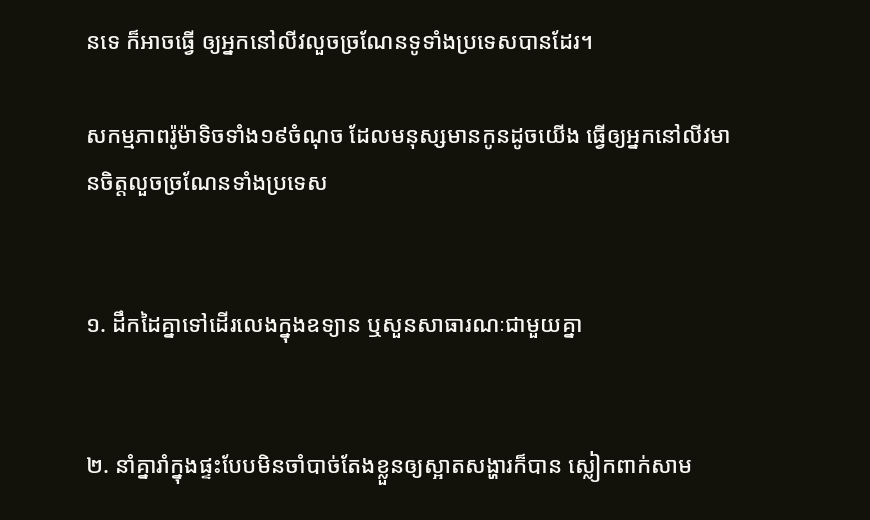នទេ ក៏អាចធ្វើ ឲ្យអ្នកនៅលីវលួចច្រណែនទូទាំងប្រទេសបានដែរ។

សកម្មភាពរ៉ូម៉ាទិចទាំង១៩ចំណុច ដែលមនុស្សមានកូនដូចយើង ធ្វើឲ្យអ្នកនៅលីវមានចិត្តលួចច្រណែនទាំងប្រទេស


១. ដឹកដៃគ្នាទៅដើរលេងក្នុងឧទ្យាន ឬសួនសាធារណៈជាមួយគ្នា


២. នាំគ្នារាំក្នុងផ្ទះបែបមិនចាំបាច់តែងខ្លួនឲ្យស្អាតសង្ហារក៏បាន ស្លៀកពាក់សាម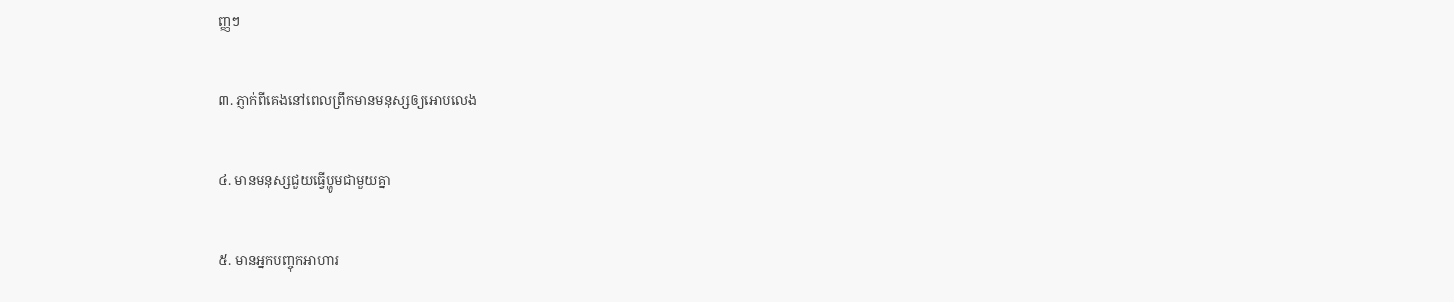ញ្ញៗ


៣. ភ្ញាក់ពីគេងនៅពេលព្រឹកមានមនុស្សឲ្យអោបលេង


៤. មានមនុស្សជួយធ្វើប្ហូមជាមួយគ្នា


៥. មានអ្នកបញ្ចុកអាហារ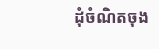ដុំចំណិតចុង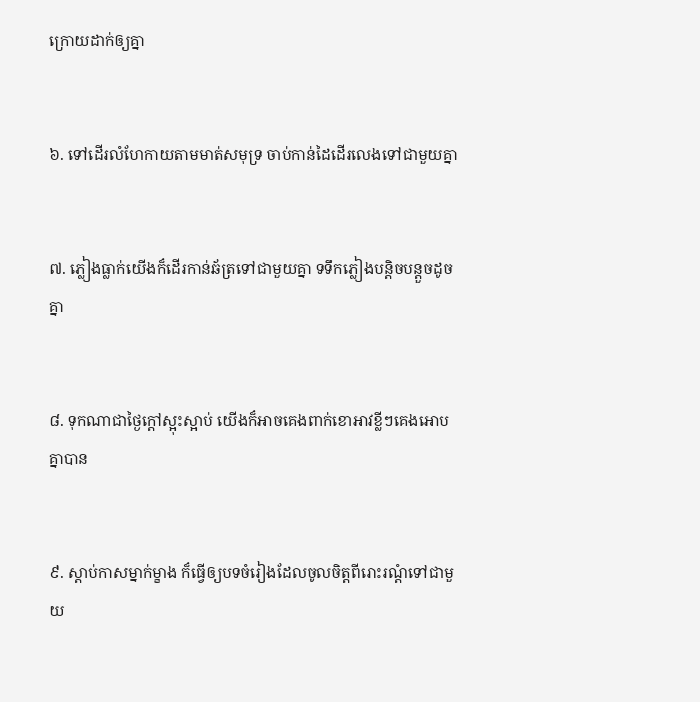ក្រោយដាក់ឲ្យគ្នា


៦. ទៅដើរលំហែកាយតាមមាត់សមុទ្រ ចាប់កាន់ដៃដើរលេងទៅជាមួយគ្នា


៧. ភ្លៀងធ្លាក់យើងក៏ដើរកាន់ឆ័ត្រទៅជាមួយគ្នា ទទឹកភ្លៀងបន្ដិចបន្តួចដូចគ្នា


៨. ទុកណាជាថ្ងៃក្ដៅស្អុះស្អាប់ យើងក៏អាចគេងពាក់ខោអាវខ្លីៗគេងអោបគ្នាបាន


៩. ស្ដាប់កាសម្នាក់ម្ខាង ក៏ធ្វើឲ្យបទចំរៀងដែលចូលចិត្តពីរោះរណ្ដំទៅជាមួយ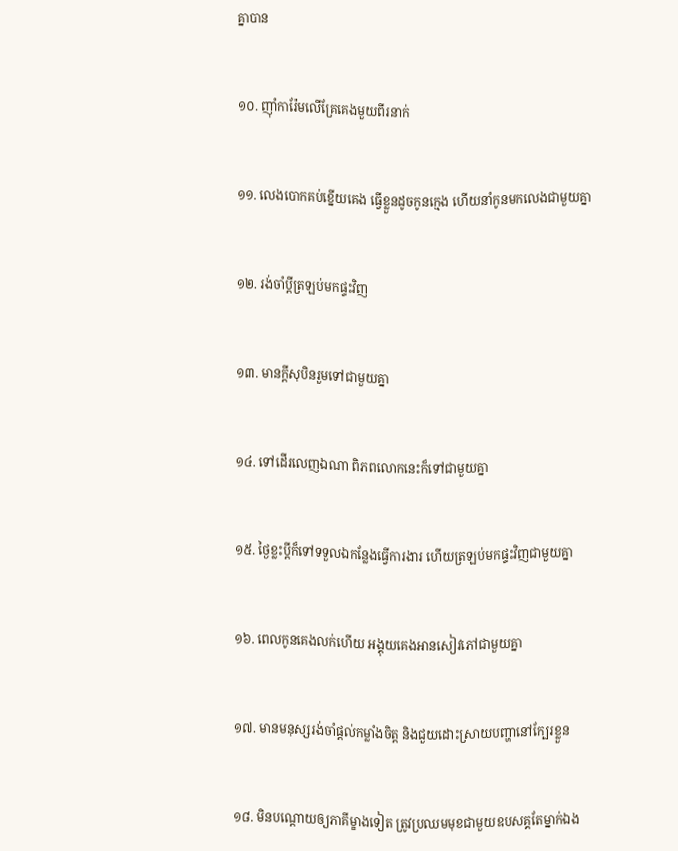គ្នាបាន


១០. ញ៉ាំការ៉ែមលើគ្រែគេងមួយពីរនាក់


១១. លេងបោកគប់ខ្នើយគេង ធ្វើខ្លួនដូចកូនក្មេង ហើយនាំកូនមកលេងជាមួយគ្នា


១២. រង់ចាំប្ដីត្រឡប់មកផ្ទះវិញ


១៣. មានក្ដីសុបិនរួមទៅជាមួយគ្នា


១៤. ទៅដើរលេញឯណា ពិភពលោកនេះក៏ទៅជាមួយគ្នា


១៥. ថ្ងៃខ្លះប្ដីក៏ទៅទទួលឯកន្លែងធ្វើការងារ ហើយត្រឡប់មកផ្ទះវិញជាមួយគ្នា


១៦. ពេលកូនគេងលក់ហើយ អង្គុយគេងអានសៀវភៅជាមួយគ្នា


១៧. មានមនុស្សរង់ចាំផ្ដល់កម្លាំងចិត្ត និងជួយដោះស្រាយបញ្ហានៅក្បែរខ្លួន


១៨. មិនបណ្ដោយឲ្យភាគីម្ខាងទៀត ត្រូវប្រឈមមុខជាមួយឧបសគ្គតែម្នាក់ឯង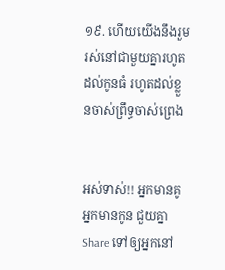១៩. ហើយយើងនឹងរួមរស់នៅជាមួយគ្នារហូតដល់កូនធំ រហូតដល់ខ្លួនចាស់ព្រឹទ្ធចាស់ព្រេង


អស់ទាស់!! អ្នកមានគូ អ្នកមានកូន ជួយគ្នា Share ទៅឲ្យអ្នកនៅ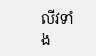លីវទាំង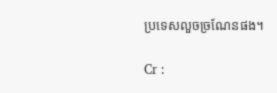ប្រទេសលួចច្រណែនផង។

Cr :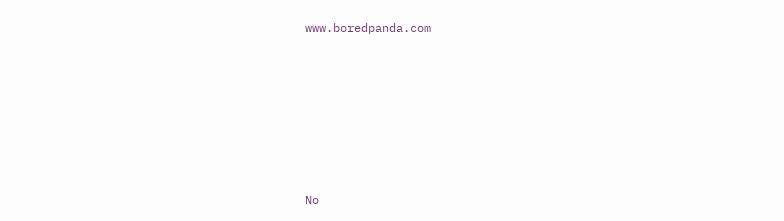www.boredpanda.com







No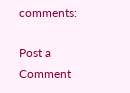comments:

Post a Comment